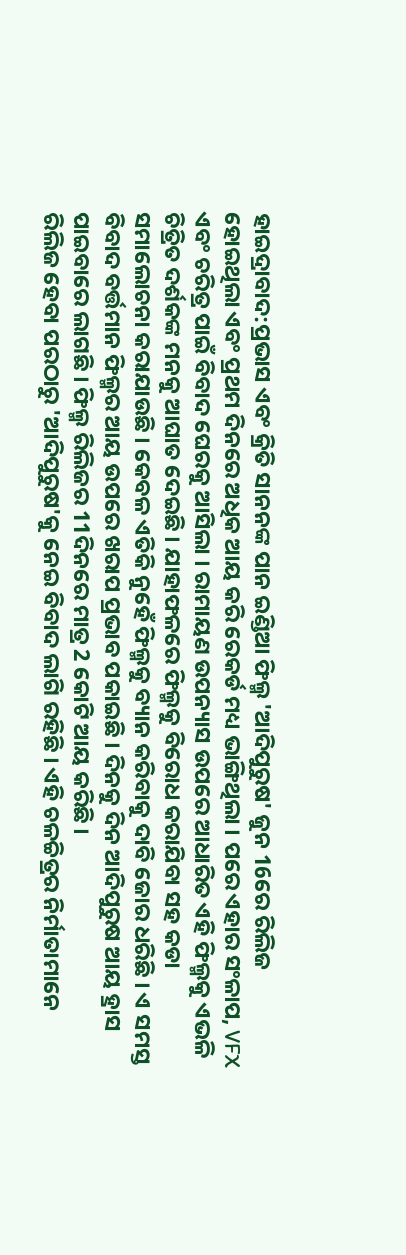ହାଇଦ୍ରାବାଦ:ପ୍ରଭାସ ଏବଂ କ୍ରିତି ସାନନଙ୍କ ପାନ ଇଣ୍ଡିଆ ଫିଲ୍ମ 'ଆଦିପୁରୁଷ' ଜୁନ 16ରେ ରିଲିଜ ହୋଇଥିଲା ଏବଂ ପ୍ରଥମ ଦିନରେ ଅଧିକ ଆୟ କରି ରେକର୍ଡ ମଧ୍ୟ ଭାଙ୍ଗିଥିଲା । ପରେ ଏହାର ସଂଳାପ, VFX ଏବଂ ଚରିତ୍ର ପାଇଁ ବିବାଦ ଘେରକୁ ଆସିଲା । ରାମାୟଣ ଉପନ୍ୟାସ ଉପରେ ଆଧାରିତ ଏହି ଫିଲ୍ମକୁ ଏଭଳି ଚିତ୍ରିତ ଦର୍ଶକଙ୍କ ମନକୁ ଆଘାତ ଦେଇଛି । ଯାହାଫଳରେ ଫିଲ୍ମକୁ ବିରୋଧ କରାଯିବା ସହ କଡା ସମାଲୋଚନା କରାଯାଉଛି । କେବଳ ଏତିକି ନୁହେଁ ଫିଲ୍ମକୁ ବ୍ୟାନ କରିବାକୁ ଦାବି ଜୋର ଧରିଛି । ଏ ସମସ୍ତ ବିବାଦ ବର୍ତ୍ତମାନ ଫିଲ୍ମର ଆୟ ଉପରେ ଖରାପ ପ୍ରଭାବ ପକାଇଛି । ଦିନକୁ ଦିନ ଆଦିପୁରୁଷ ଆୟ ହ୍ରାସ ପାଇବାରେ ଲାଗଛି । ଫିଲ୍ମ ରିଲିଜର 11ଦିନରେ ମାତ୍ର 2 କୋଟି ଆୟ କରିଛି ।
ରିଲିଜ ହେବା ପରଠାରୁ 'ଆଦିପୁରୁଷ'କୁ ନେଇ ବିବାଦ ଲାଗି ରହିଛି । ଏହି ଚଳଚ୍ଚିତ୍ରର ନିର୍ମାତାମାନେ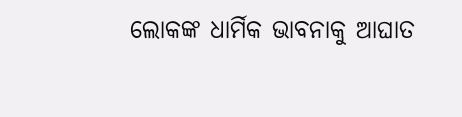ଲୋକଙ୍କ ଧାର୍ମିକ ଭାବନାକୁ ଆଘାତ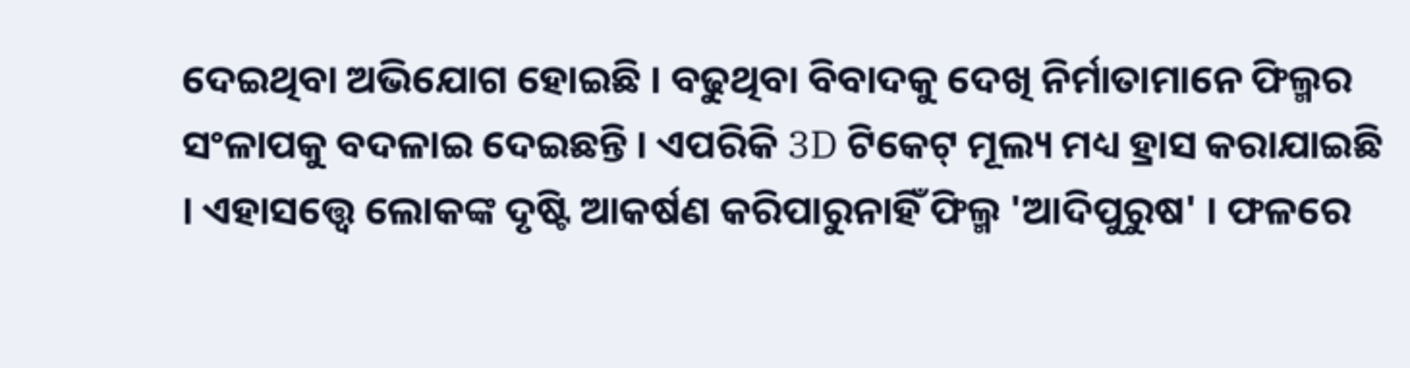ଦେଇଥିବା ଅଭିଯୋଗ ହୋଇଛି । ବଢୁଥିବା ବିବାଦକୁ ଦେଖି ନିର୍ମାତାମାନେ ଫିଲ୍ମର ସଂଳାପକୁ ବଦଳାଇ ଦେଇଛନ୍ତି । ଏପରିକି 3D ଟିକେଟ୍ ମୂଲ୍ୟ ମଧ୍ୟ ହ୍ରାସ କରାଯାଇଛି । ଏହାସତ୍ତ୍ବେ ଲୋକଙ୍କ ଦୃଷ୍ଟି ଆକର୍ଷଣ କରିପାରୁନାହିଁ ଫିଲ୍ମ 'ଆଦିପୁରୁଷ' । ଫଳରେ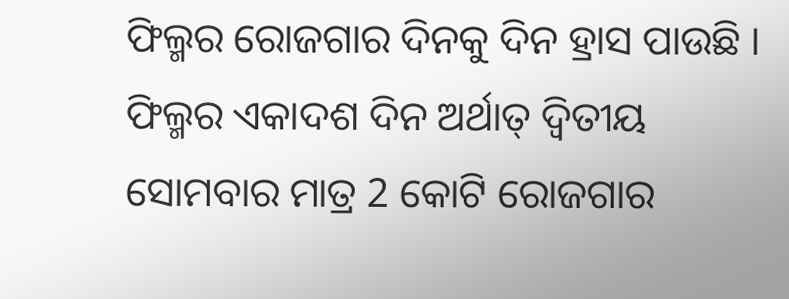ଫିଲ୍ମର ରୋଜଗାର ଦିନକୁ ଦିନ ହ୍ରାସ ପାଉଛି । ଫିଲ୍ମର ଏକାଦଶ ଦିନ ଅର୍ଥାତ୍ ଦ୍ୱିତୀୟ ସୋମବାର ମାତ୍ର 2 କୋଟି ରୋଜଗାର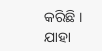କରିଛି । ଯାହା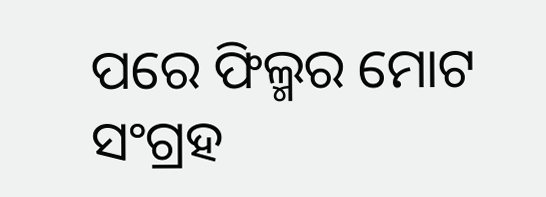ପରେ ଫିଲ୍ମର ମୋଟ ସଂଗ୍ରହ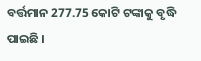ବର୍ତ୍ତମାନ 277.75 କୋଟି ଟଙ୍କାକୁ ବୃଦ୍ଧି ପାଇଛି ।